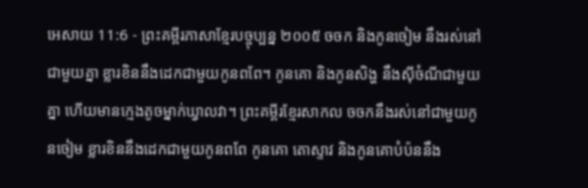អេសាយ 11:6 - ព្រះគម្ពីរភាសាខ្មែរបច្ចុប្បន្ន ២០០៥ ចចក និងកូនចៀម នឹងរស់នៅជាមួយគ្នា ខ្លារខិននឹងដេកជាមួយកូនពពែ។ កូនគោ និងកូនសិង្ហ នឹងស៊ីចំណីជាមួយគ្នា ហើយមានក្មេងតូចម្នាក់ឃ្វាលវា។ ព្រះគម្ពីរខ្មែរសាកល ចចកនឹងរស់នៅជាមួយកូនចៀម ខ្លារខិននឹងដេកជាមួយកូនពពែ កូនគោ តោស្ទាវ និងកូនគោបំប៉ននឹង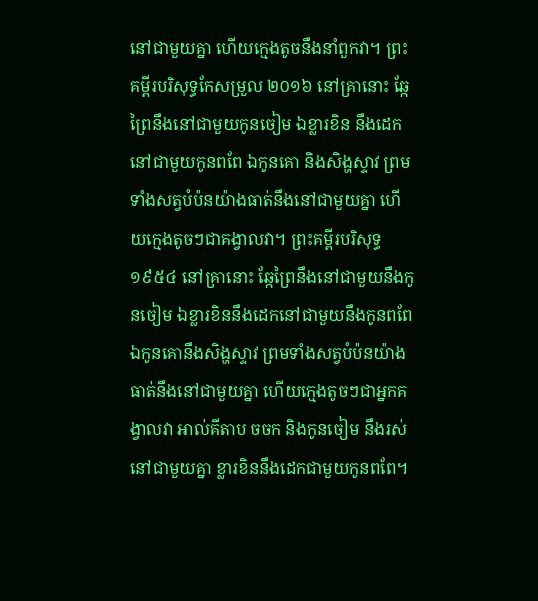នៅជាមួយគ្នា ហើយក្មេងតូចនឹងនាំពួកវា។ ព្រះគម្ពីរបរិសុទ្ធកែសម្រួល ២០១៦ នៅគ្រានោះ ឆ្កែព្រៃនឹងនៅជាមួយកូនចៀម ឯខ្លារខិន នឹងដេកនៅជាមួយកូនពពែ ឯកូនគោ និងសិង្ហស្ទាវ ព្រមទាំងសត្វបំប៉នយ៉ាងធាត់នឹងនៅជាមួយគ្នា ហើយក្មេងតូចៗជាគង្វាលវា។ ព្រះគម្ពីរបរិសុទ្ធ ១៩៥៤ នៅគ្រានោះ ឆ្កែព្រៃនឹងនៅជាមួយនឹងកូនចៀម ឯខ្លារខិននឹងដេកនៅជាមួយនឹងកូនពពែ ឯកូនគោនឹងសិង្ហស្ទាវ ព្រមទាំងសត្វបំប៉នយ៉ាងធាត់នឹងនៅជាមួយគ្នា ហើយក្មេងតូចៗជាអ្នកគង្វាលវា អាល់គីតាប ចចក និងកូនចៀម នឹងរស់នៅជាមួយគ្នា ខ្លារខិននឹងដេកជាមួយកូនពពែ។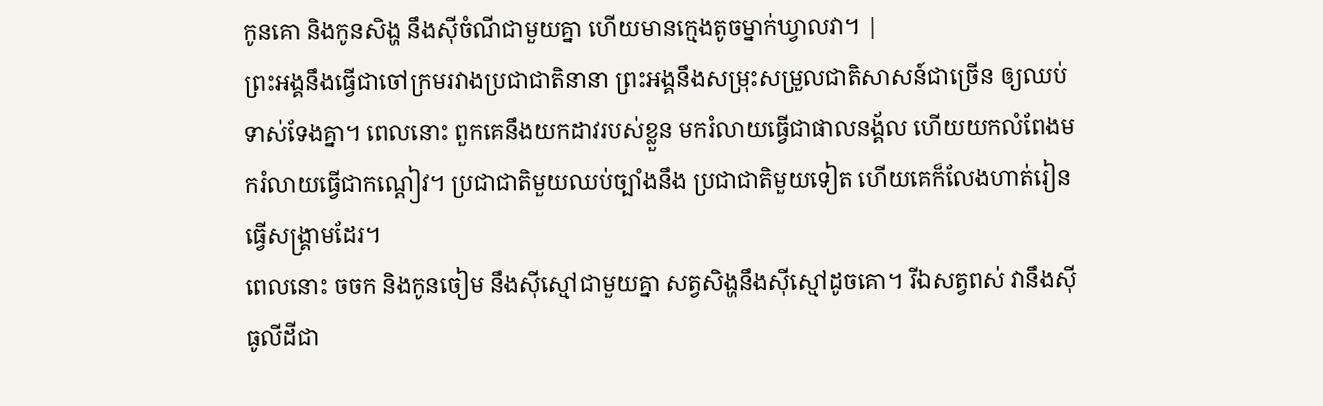កូនគោ និងកូនសិង្ហ នឹងស៊ីចំណីជាមួយគ្នា ហើយមានក្មេងតូចម្នាក់ឃ្វាលវា។ |
ព្រះអង្គនឹងធ្វើជាចៅក្រមរវាងប្រជាជាតិនានា ព្រះអង្គនឹងសម្រុះសម្រួលជាតិសាសន៍ជាច្រើន ឲ្យឈប់ទាស់ទែងគ្នា។ ពេលនោះ ពួកគេនឹងយកដាវរបស់ខ្លួន មករំលាយធ្វើជាផាលនង្គ័ល ហើយយកលំពែងមករំលាយធ្វើជាកណ្ដៀវ។ ប្រជាជាតិមួយឈប់ច្បាំងនឹង ប្រជាជាតិមួយទៀត ហើយគេក៏លែងហាត់រៀនធ្វើសង្គ្រាមដែរ។
ពេលនោះ ចចក និងកូនចៀម នឹងស៊ីស្មៅជាមួយគ្នា សត្វសិង្ហនឹងស៊ីស្មៅដូចគោ។ រីឯសត្វពស់ វានឹងស៊ីធូលីដីជា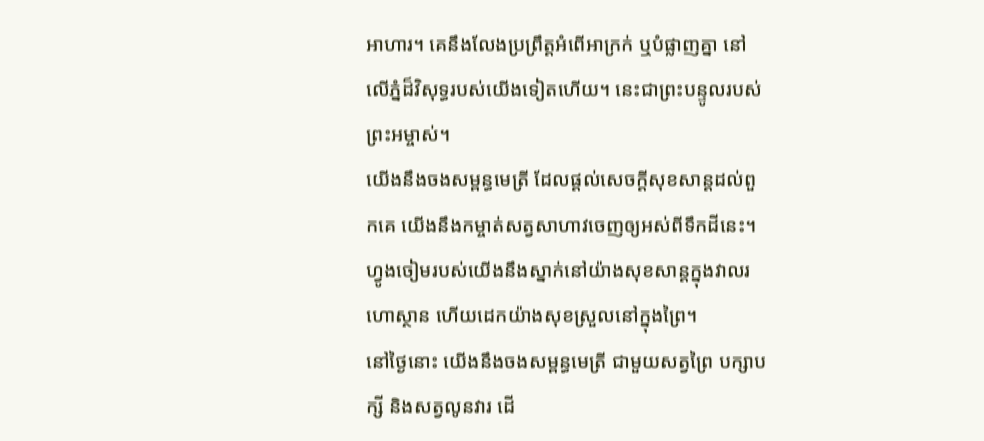អាហារ។ គេនឹងលែងប្រព្រឹត្តអំពើអាក្រក់ ឬបំផ្លាញគ្នា នៅលើភ្នំដ៏វិសុទ្ធរបស់យើងទៀតហើយ។ នេះជាព្រះបន្ទូលរបស់ព្រះអម្ចាស់។
យើងនឹងចងសម្ពន្ធមេត្រី ដែលផ្ដល់សេចក្ដីសុខសាន្តដល់ពួកគេ យើងនឹងកម្ចាត់សត្វសាហាវចេញឲ្យអស់ពីទឹកដីនេះ។ ហ្វូងចៀមរបស់យើងនឹងស្នាក់នៅយ៉ាងសុខសាន្តក្នុងវាលរហោស្ថាន ហើយដេកយ៉ាងសុខស្រួលនៅក្នុងព្រៃ។
នៅថ្ងៃនោះ យើងនឹងចងសម្ពន្ធមេត្រី ជាមួយសត្វព្រៃ បក្សាបក្សី និងសត្វលូនវារ ដើ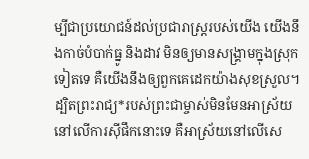ម្បីជាប្រយោជន៍ដល់ប្រជារាស្ត្ររបស់យើង យើងនឹងកាច់បំបាក់ធ្នូ និងដាវ មិនឲ្យមានសង្គ្រាមក្នុងស្រុកទៀតទេ គឺយើងនឹងឲ្យពួកគេដេកយ៉ាងសុខស្រួល។
ដ្បិតព្រះរាជ្យ*របស់ព្រះជាម្ចាស់មិនមែនអាស្រ័យនៅលើការស៊ីផឹកនោះទេ គឺអាស្រ័យនៅលើសេ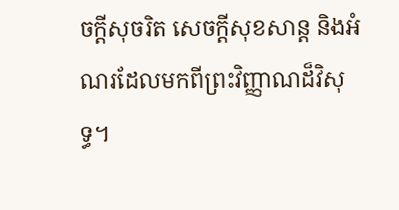ចក្ដីសុចរិត សេចក្ដីសុខសាន្ត និងអំណរដែលមកពីព្រះវិញ្ញាណដ៏វិសុទ្ធ។